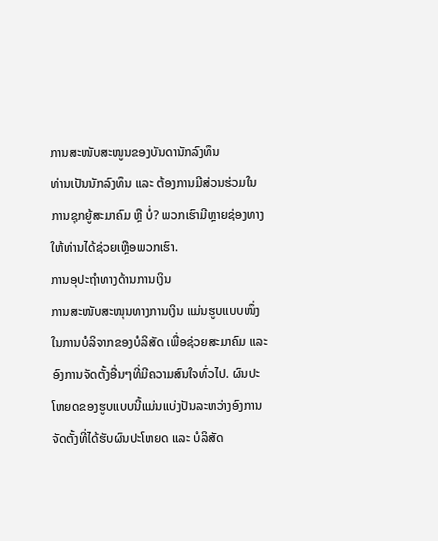ການສະໜັບສະໜູນຂອງບັນດານັກລົງທຶນ
ທ່ານເປັນນັກລົງທຶນ ແລະ ຕ້ອງການມີສ່ວນຮ່ວມໃນການຊຸກຍູ້ສະມາຄົມ ຫຼື ບໍ່? ພວກເຮົາມີຫຼາຍຊ່ອງທາງໃຫ້ທ່ານໄດ້ຊ່ວຍເຫຼືອພວກເຮົາ.
ການອຸປະຖໍາທາງດ້ານການເງິນ
ການສະໜັບສະໜຸນທາງການເງິນ ແມ່ນຮູບແບບໜຶ່ງໃນການບໍລິຈາກຂອງບໍລິສັດ ເພື່ອຊ່ວຍສະມາຄົມ ແລະ ອົງການຈັດຕັ້ງອື່ນໆທີ່ມີຄວາມສົນໃຈທົ່ວໄປ. ຜົນປະໂຫຍດຂອງຮູບແບບນີ້ແມ່ນແບ່ງປັນລະຫວ່າງອົງການຈັດຕັ້ງທີ່ໄດ້ຮັບຜົນປະໂຫຍດ ແລະ ບໍລິສັດ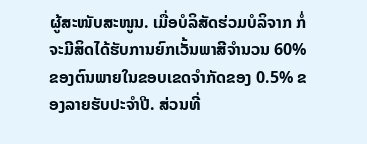ຜູ້ສະໜັບສະໜູນ. ເມື່ອບໍລິສັດຮ່ວມບໍລິຈາກ ກໍ່ຈະມີສິດໄດ້ຮັບການຍົກເວັ້ນພາສີຈໍານວນ 60% ຂອງຕົນພາຍໃນຂອບເຂດຈໍາກັດຂອງ 0.5% ຂອງລາຍຮັບປະຈໍາປີ. ສ່ວນທີ່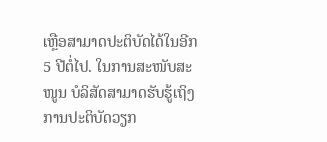ເຫຼືອສາມາດປະຕິບັດໄດ້ໃນອີກ 5 ປີຕໍ່ໄປ. ໃນການສະໜັບສະໜູນ ບໍລິສັດສາມາດຮັບຮູ້ເຖິງການປະຕິບັດວຽກ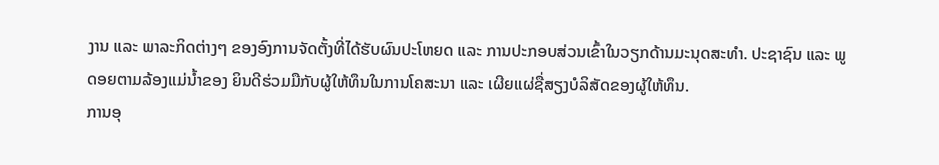ງານ ແລະ ພາລະກິດຕ່າງໆ ຂອງອົງການຈັດຕັ້ງທີ່ໄດ້ຮັບຜົນປະໂຫຍດ ແລະ ການປະກອບສ່ວນເຂົ້າໃນວຽກດ້ານມະນຸດສະທໍາ. ປະຊາຊົນ ແລະ ພູດອຍຕາມລ້ອງແມ່ນໍ້າຂອງ ຍິນດີຮ່ວມມືກັບຜູ້ໃຫ້ທຶນໃນການໂຄສະນາ ແລະ ເຜີຍແຜ່ຊື່ສຽງບໍລິສັດຂອງຜູ້ໃຫ້ທຶນ.
ການອຸ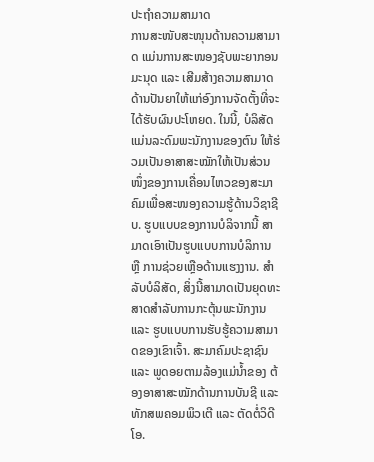ປະຖໍາຄວາມສາມາດ
ການສະໜັບສະໜຸນດ້ານຄວາມສາມາດ ແມ່ນການສະໜອງຊັບພະຍາກອນມະນຸດ ແລະ ເສີມສ້າງຄວາມສາມາດດ້ານປັນຍາໃຫ້ແກ່ອົງການຈັດຕັ້ງທີ່ຈະໄດ້ຮັບຜົນປະໂຫຍດ. ໃນນີ້, ບໍລິສັດແມ່ນລະດົມພະນັກງານຂອງຕົນ ໃຫ້ຮ່ວມເປັນອາສາສະໝັກໃຫ້ເປັນສ່ວນໜຶ່ງຂອງການເຄື່ອນໄຫວຂອງສະມາຄົມເພື່ອສະໜອງຄວາມຮູ້ດ້ານວິຊາຊີບ. ຮູບແບບຂອງການບໍລິຈາກນີ້ ສາມາດເອົາເປັນຮູບແບບການບໍລິການ ຫຼື ການຊ່ວຍເຫຼືອດ້ານແຮງງານ. ສໍາລັບບໍລິສັດ, ສິ່ງນີ້ສາມາດເປັນຍຸດທະສາດສໍາລັບການກະຕຸ້ນພະນັກງານ ແລະ ຮູບແບບການຮັບຮູ້ຄວາມສາມາດຂອງເຂົາເຈົ້າ. ສະມາຄົມປະຊາຊົນ ແລະ ພູດອຍຕາມລ້ອງແມ່ນໍ້າຂອງ ຕ້ອງອາສາສະໝັກດ້ານການບັນຊີ ແລະ ທັກສພຄອມພິວເຕີ ແລະ ຕັດຕໍ່ວິດີໂອ.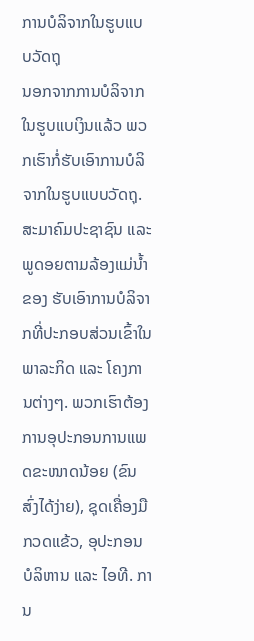ການບໍລິຈາກໃນຮູບແບບວັດຖຸ
ນອກຈາກການບໍລິຈາກໃນຮູບແບເງິນແລ້ວ ພວກເຮົາກໍ່ຮັບເອົາການບໍລິຈາກໃນຮູບແບບວັດຖຸ. ສະມາຄົມປະຊາຊົນ ແລະ ພູດອຍຕາມລ້ອງແມ່ນໍ້າຂອງ ຮັບເອົາການບໍລິຈາກທີ່ປະກອບສ່ວນເຂົ້າໃນພາລະກິດ ແລະ ໂຄງການຕ່າງໆ. ພວກເຮົາຕ້ອງການອຸປະກອນການແພດຂະໜາດນ້ອຍ (ຂົນສົ່ງໄດ້ງ່າຍ), ຊຸດເຄື່ອງມືກວດແຂ້ວ, ອຸປະກອນບໍລິຫານ ແລະ ໄອທີ. ການ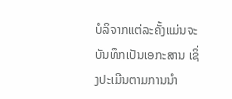ບໍລິຈາກແຕ່ລະຄັ້ງແມ່ນຈະບັນທຶກເປັນເອກະສານ ເຊິ່ງປະເມີນຕາມການນໍາ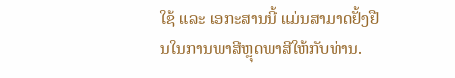ໃຊ້ ແລະ ເອກະສານນີ້ ແມ່ນສາມາດຢັ້ງຢືນໃນການພາສີຫຼຸດພາສີໃຫ້ກັບທ່ານ.